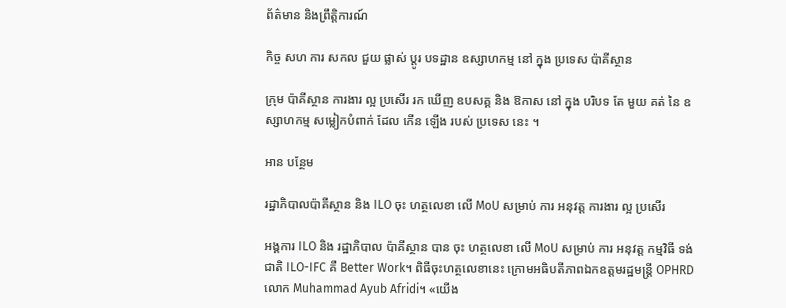ព័ត៌មាន និងព្រឹត្តិការណ៍

កិច្ច សហ ការ សកល ជួយ ផ្លាស់ ប្តូរ បទដ្ឋាន ឧស្សាហកម្ម នៅ ក្នុង ប្រទេស ប៉ាគីស្ថាន

ក្រុម ប៉ាគីស្ថាន ការងារ ល្អ ប្រសើរ រក ឃើញ ឧបសគ្គ និង ឱកាស នៅ ក្នុង បរិបទ តែ មួយ គត់ នៃ ឧស្សាហកម្ម សម្លៀកបំពាក់ ដែល កើន ឡើង របស់ ប្រទេស នេះ ។

អាន បន្ថែម

រដ្ឋាភិបាលប៉ាគីស្ថាន និង ILO ចុះ ហត្ថលេខា លើ MoU សម្រាប់ ការ អនុវត្ត ការងារ ល្អ ប្រសើរ

អង្គការ ILO និង រដ្ឋាភិបាល ប៉ាគីស្ថាន បាន ចុះ ហត្ថលេខា លើ MoU សម្រាប់ ការ អនុវត្ត កម្មវិធី ទង់ ជាតិ ILO-IFC គឺ Better Work។ ពិធីចុះហត្ថលេខានេះ ក្រោមអធិបតីភាពឯកឧត្តមរដ្ឋមន្ត្រី OPHRD លោក Muhammad Ayub Afridi។ «យើង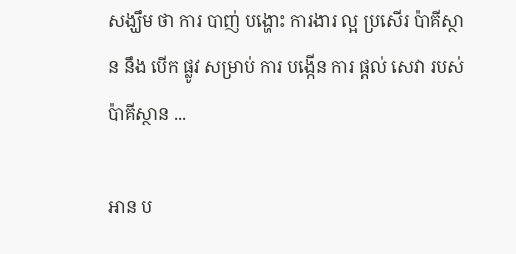សង្ឃឹម ថា ការ បាញ់ បង្ហោះ ការងារ ល្អ ប្រសើរ ប៉ាគីស្ថាន នឹង បើក ផ្លូវ សម្រាប់ ការ បង្កើន ការ ផ្តល់ សេវា របស់ ប៉ាគីស្ថាន ...

អាន ប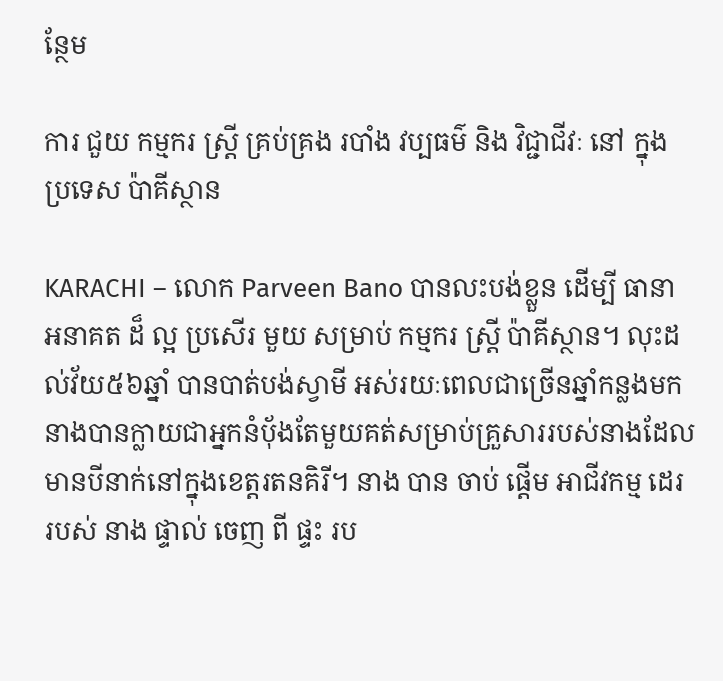ន្ថែម

ការ ជួយ កម្មករ ស្ត្រី គ្រប់គ្រង របាំង វប្បធម៌ និង វិជ្ជាជីវៈ នៅ ក្នុង ប្រទេស ប៉ាគីស្ថាន

KARACHI – លោក Parveen Bano បានលះបង់ខ្លួន ដើម្បី ធានា អនាគត ដ៏ ល្អ ប្រសើរ មួយ សម្រាប់ កម្មករ ស្ត្រី ប៉ាគីស្ថាន។ លុះដល់វ័យ៥៦ឆ្នាំ បានបាត់បង់ស្វាមី អស់រយៈពេលជាច្រើនឆ្នាំកន្លងមក នាងបានក្លាយជាអ្នកនំបុ័ងតែមួយគត់សម្រាប់គ្រួសាររបស់នាងដែលមានបីនាក់នៅក្នុងខេត្តរតនគិរី។ នាង បាន ចាប់ ផ្ដើម អាជីវកម្ម ដេរ របស់ នាង ផ្ទាល់ ចេញ ពី ផ្ទះ រប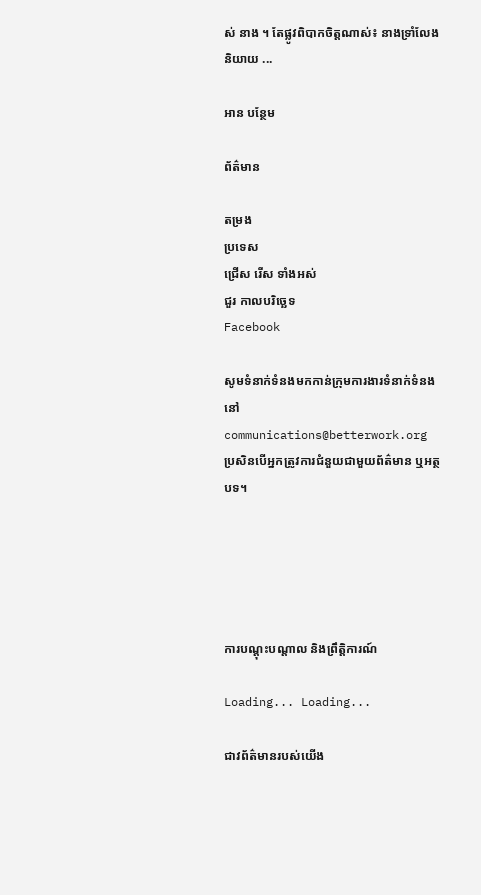ស់ នាង ។ តែផ្លូវពិបាកចិត្តណាស់៖ នាងទ្រាំលែងនិយាយ ...

អាន បន្ថែម

ព័ត៌មាន

តម្រង
ប្រទេស
ជ្រើស រើស ទាំងអស់
ជួរ កាលបរិច្ឆេទ
Facebook

សូមទំនាក់ទំនងមកកាន់ក្រុមការងារទំនាក់ទំនងនៅ communications@betterwork.org ប្រសិនបើអ្នកត្រូវការជំនួយជាមួយព័ត៌មាន ឬអត្ថបទ។





ការបណ្តុះបណ្តាល និងព្រឹត្តិការណ៍

Loading... Loading...

ជាវព័ត៌មានរបស់យើង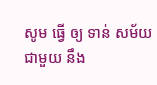សូម ធ្វើ ឲ្យ ទាន់ សម័យ ជាមួយ នឹង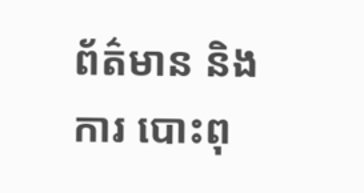ព័ត៌មាន និង ការ បោះពុ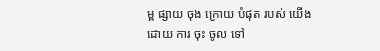ម្ព ផ្សាយ ចុង ក្រោយ បំផុត របស់ យើង ដោយ ការ ចុះ ចូល ទៅ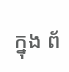ក្នុង ព័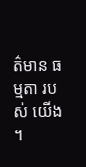ត៌មាន ធម្មតា របស់ យើង ។